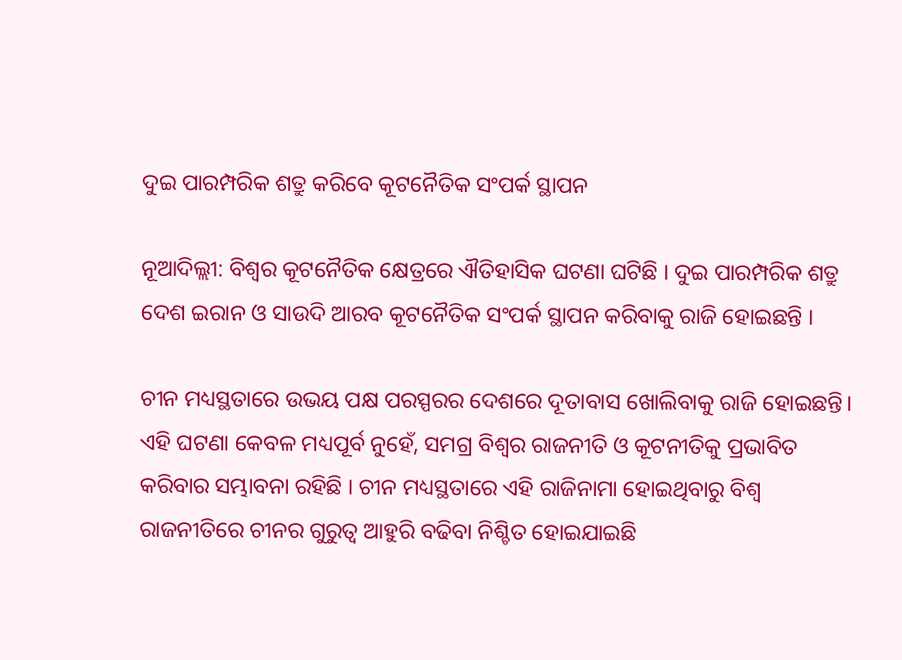ଦୁଇ ପାରମ୍ପରିକ ଶତ୍ରୁ କରିବେ କୂଟନୈତିକ ସଂପର୍କ ସ୍ଥାପନ

ନୂଆଦିଲ୍ଲୀ: ବିଶ୍ବର କୂଟନୈତିକ କ୍ଷେତ୍ରରେ ଐତିହାସିକ ଘଟଣା ଘଟିଛି । ଦୁଇ ପାରମ୍ପରିକ ଶତ୍ରୁ ଦେଶ ଇରାନ ଓ ସାଉଦି ଆରବ କୂଟନୈତିକ ସଂପର୍କ ସ୍ଥାପନ କରିବାକୁ ରାଜି ହୋଇଛନ୍ତି ।

ଚୀନ ମଧ୍ୟସ୍ଥତାରେ ଉଭୟ ପକ୍ଷ ପରସ୍ପରର ଦେଶରେ ଦୂତାବାସ ଖୋଲିବାକୁ ରାଜି ହୋଇଛନ୍ତି। ଏହି ଘଟଣା କେବଳ ମଧ୍ୟପୂର୍ବ ନୁହେଁ, ସମଗ୍ର ବିଶ୍ବର ରାଜନୀତି ଓ କୂଟନୀତିକୁ ପ୍ରଭାବିତ କରିବାର ସମ୍ଭାବନା ରହିଛି । ଚୀନ ମଧ୍ୟସ୍ଥତାରେ ଏହି ରାଜିନାମା ହୋଇଥିବାରୁ ବିଶ୍ବ ରାଜନୀତିରେ ଚୀନର ଗୁରୁତ୍ବ ଆହୁରି ବଢିବା ନିଶ୍ଚିତ ହୋଇଯାଇଛି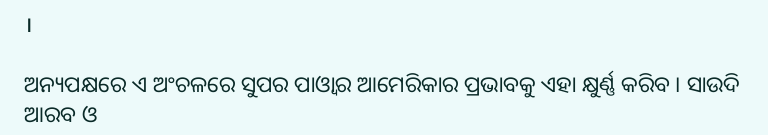।

ଅନ୍ୟପକ୍ଷରେ ଏ ଅଂଚଳରେ ସୁପର ପାଓ୍ବାର ଆମେରିକାର ପ୍ରଭାବକୁ ଏହା କ୍ଷୁର୍ଣ୍ଣ କରିବ । ସାଉଦି ଆରବ ଓ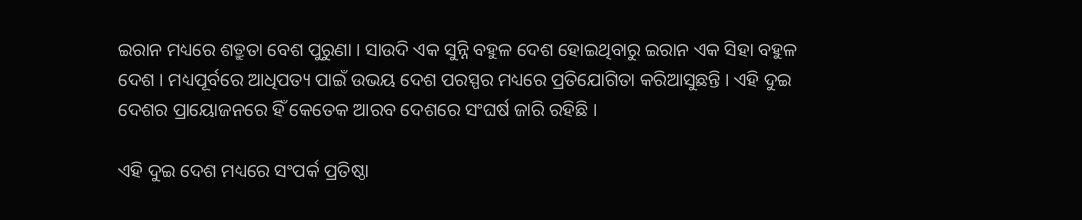ଇରାନ ମଧ୍ୟରେ ଶତ୍ରୁତା ବେଶ ପୁରୁଣା । ସାଉଦି ଏକ ସୁନ୍ନି ବହୁଳ ଦେଶ ହୋଇଥିବାରୁ ଇରାନ ଏକ ସିହା ବହୁଳ ଦେଶ । ମଧ୍ୟପୂର୍ବରେ ଆଧିପତ୍ୟ ପାଇଁ ଉଭୟ ଦେଶ ପରସ୍ପର ମଧ୍ୟରେ ପ୍ରତିଯୋଗିତା କରିଆସୁଛନ୍ତି । ଏହି ଦୁଇ ଦେଶର ପ୍ରାୟୋଜନରେ ହିଁ କେତେକ ଆରବ ଦେଶରେ ସଂଘର୍ଷ ଜାରି ରହିଛି ।

ଏହି ଦୁଇ ଦେଶ ମଧ୍ୟରେ ସଂପର୍କ ପ୍ରତିଷ୍ଠା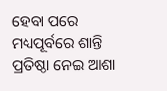ହେବା ପରେ ମଧ୍ୟପୂର୍ବରେ ଶାନ୍ତି ପ୍ରତିଷ୍ଠା ନେଇ ଆଶା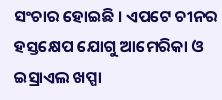ସଂଚାର ହୋଇଛି । ଏପଟେ ଚୀନର ହସ୍ତକ୍ଷେପ ଯୋଗୁ ଆମେରିକା ଓ ଇସ୍ରାଏଲ ଖପ୍ପା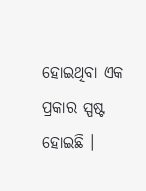ହୋଇଥିବା ଏକ ପ୍ରକାର ସ୍ପଷ୍ଟ ହୋଇଛି ।